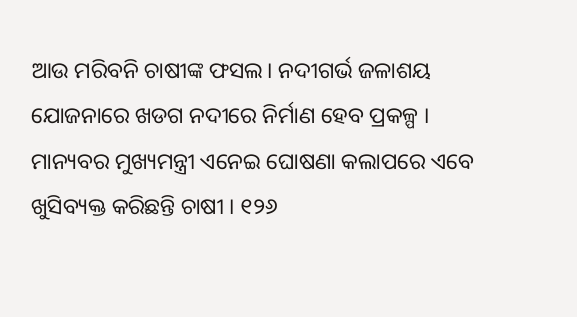ଆଉ ମରିବନି ଚାଷୀଙ୍କ ଫସଲ। ନଦୀଗର୍ଭ ଜଳାଶୟ ଯୋଜନାରେ ଖଡଗ ନଦୀରେ ନିର୍ମାଣ ହେବ ପ୍ରକଳ୍ପ । ମାନ୍ୟବର ମୁଖ୍ୟମନ୍ତ୍ରୀ ଏନେଇ ଘୋଷଣା କଲାପରେ ଏବେ ଖୁସିବ୍ୟକ୍ତ କରିଛନ୍ତି ଚାଷୀ । ୧୨୬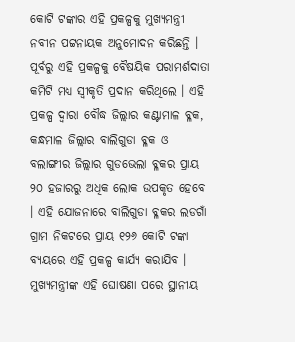କୋଟି ଟଙ୍କାର ଏହି ପ୍ରକଳ୍ପକୁ ମୁଖ୍ୟମନ୍ତ୍ରୀ ନବୀନ ପଟ୍ଟନାୟକ ଅନୁମୋଦନ କରିଛନ୍ତି । ପୂର୍ବରୁ ଏହି ପ୍ରକଳ୍ପକୁ ବୈଷୟିକ ପରାମର୍ଶଦାତା କମିଟି ମଧ୍ୟ ସ୍ବୀକୃତି ପ୍ରଦାନ କରିଥିଲେ । ଏହି ପ୍ରକଳ୍ପ ଦ୍ବାରା ବୌଦ୍ଧ ଜିଲ୍ଲାର କଣ୍ଟାମାଳ ବ୍ଳକ, କନ୍ଧମାଳ ଜିଲ୍ଲାର ବାଲିଗୁଡା ବ୍ଳକ ଓ ବଲାଙ୍ଗୀର ଜିଲ୍ଲାର ଗୁଡଭେଲା ବ୍ଳକର ପ୍ରାୟ ୨୦ ହଜାରରୁ ଅଧିକ ଲୋକ ଉପକୃତ ହେବେ । ଏହି ଯୋଜନାରେ ବାଲିଗୁଡା ବ୍ଳକର ଲଡଗାଁ ଗ୍ରାମ ନିକଟରେ ପ୍ରାୟ ୧୨୬ କୋଟି ଟଙ୍କା ବ୍ୟୟରେ ଏହି ପ୍ରକଳ୍ପ କାର୍ଯ୍ୟ କରାଯିବ । ମୁଖ୍ୟମନ୍ତ୍ରୀଙ୍କ ଏହି ଘୋଷଣା ପରେ ସ୍ଥାନୀୟ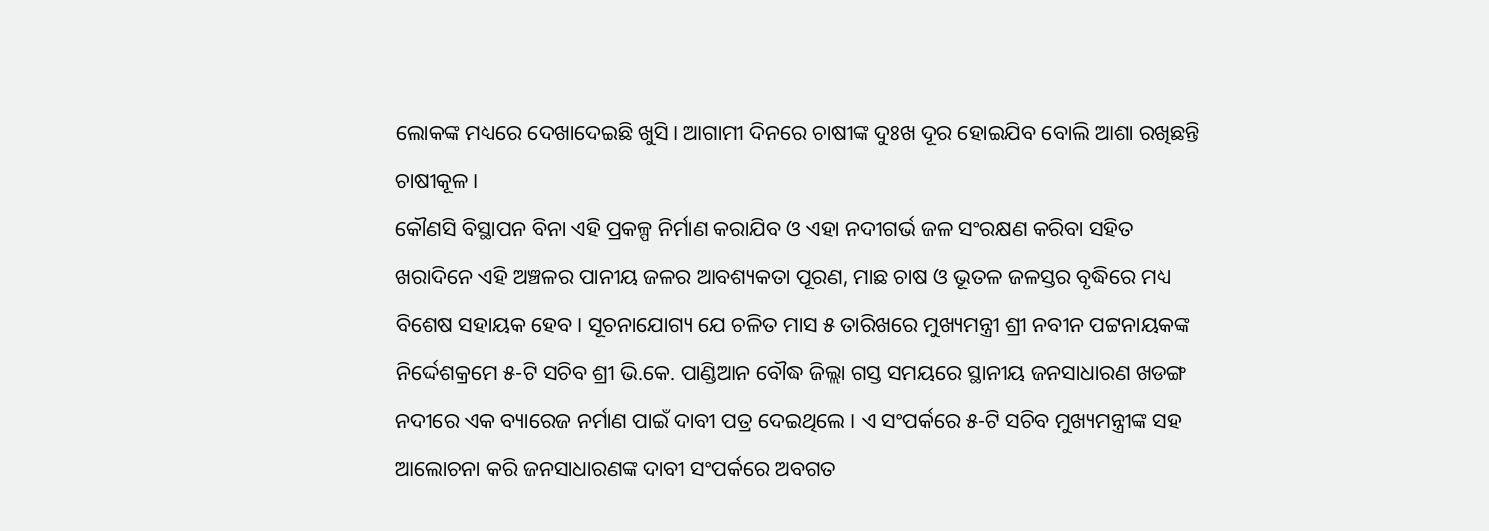ଲୋକଙ୍କ ମଧ୍ୟରେ ଦେଖାଦେଇଛି ଖୁସି। ଆଗାମୀ ଦିନରେ ଚାଷୀଙ୍କ ଦୁଃଖ ଦୂର ହୋଇଯିବ ବୋଲି ଆଶା ରଖିଛନ୍ତି ଚାଷୀକୂଳ।
କୌଣସି ବିସ୍ଥାପନ ବିନା ଏହି ପ୍ରକଳ୍ପ ନିର୍ମାଣ କରାଯିବ ଓ ଏହା ନଦୀଗର୍ଭ ଜଳ ସଂରକ୍ଷଣ କରିବା ସହିତ ଖରାଦିନେ ଏହି ଅଞ୍ଚଳର ପାନୀୟ ଜଳର ଆବଶ୍ୟକତା ପୂରଣ, ମାଛ ଚାଷ ଓ ଭୂତଳ ଜଳସ୍ତର ବୃଦ୍ଧିରେ ମଧ୍ୟ ବିଶେଷ ସହାୟକ ହେବ। ସୂଚନାଯୋଗ୍ୟ ଯେ ଚଳିତ ମାସ ୫ ତାରିଖରେ ମୁଖ୍ୟମନ୍ତ୍ରୀ ଶ୍ରୀ ନବୀନ ପଟ୍ଟନାୟକଙ୍କ ନିର୍ଦ୍ଦେଶକ୍ରମେ ୫-ଟି ସଚିବ ଶ୍ରୀ ଭି.କେ. ପାଣ୍ଡିଆନ ବୌଦ୍ଧ ଜିଲ୍ଲା ଗସ୍ତ ସମୟରେ ସ୍ଥାନୀୟ ଜନସାଧାରଣ ଖଡଙ୍ଗ ନଦୀରେ ଏକ ବ୍ୟାରେଜ ନର୍ମାଣ ପାଇଁ ଦାବୀ ପତ୍ର ଦେଇଥିଲେ । ଏ ସଂପର୍କରେ ୫-ଟି ସଚିବ ମୁଖ୍ୟମନ୍ତ୍ରୀଙ୍କ ସହ ଆଲୋଚନା କରି ଜନସାଧାରଣଙ୍କ ଦାବୀ ସଂପର୍କରେ ଅବଗତ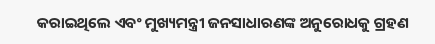କରାଇଥିଲେ ଏବଂ ମୁଖ୍ୟମନ୍ତ୍ରୀ ଜନସାଧାରଣଙ୍କ ଅନୁରୋଧକୁ ଗ୍ରହଣ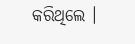କରିଥିଲେ ।